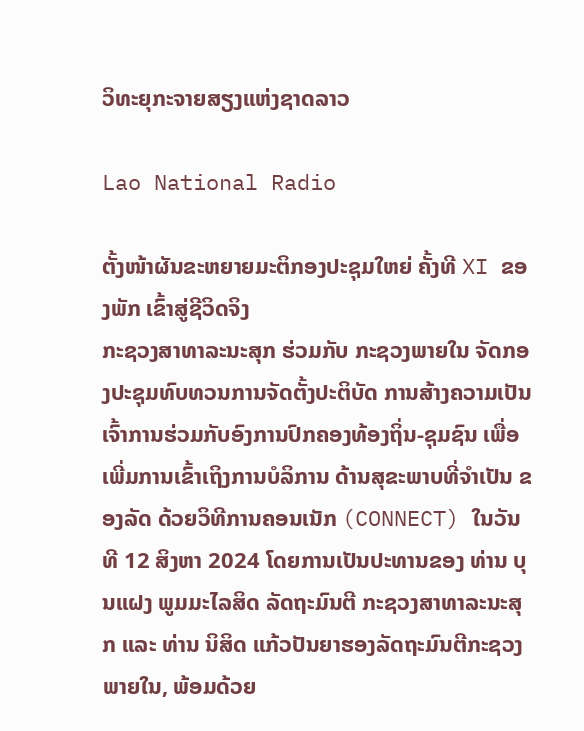ວິທະຍຸກະຈາຍສຽງແຫ່ງຊາດລາວ

Lao National Radio

ຕັ້ງໜ້າຜັນຂະຫຍາຍມະຕິກອງປະຊຸມໃຫຍ່ ຄັ້ງທີ XI ຂອງພັກ ເຂົ້າສູ່ຊີວິດຈິງ
ກະຊວງສາທາລະນະສຸກ ຮ່ວມກັບ ກະຊວງພາຍໃນ ຈັດກອງປະຊຸມທົບທວນການຈັດຕັ້ງປະຕິບັດ ການສ້າງຄວາມເປັນເຈົ້າການຮ່ວມກັບອົງການປົກຄອງທ້ອງຖິ່ນ-ຊຸມຊົນ ເພື່ອເພີ່ມການເຂົ້າເຖິງການບໍລິການ ດ້ານສຸຂະພາບທີ່ຈຳເປັນ ຂອງລັດ ດ້ວຍວິທີການຄອນເນັກ (CONNECT) ໃນວັນທີ 12 ສິງຫາ 2024 ໂດຍການເປັນປະທານຂອງ ທ່ານ ບຸນແຝງ ພູມມະໄລສິດ ລັດຖະມົນຕີ ກະຊວງສາທາລະນະສຸກ ແລະ ທ່ານ ນິສິດ ແກ້ວປັນຍາຮອງລັດຖະມົນຕີກະຊວງພາຍໃນ, ພ້ອມດ້ວຍ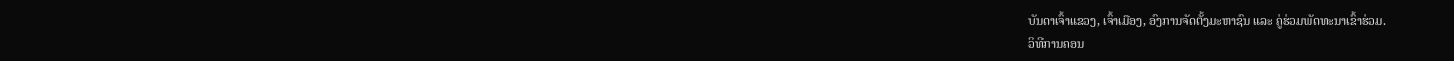ບັນດາເຈົ້າແຂວງ, ເຈົ້າເມືອງ, ອົງການຈັດຕັ້ງມະຫາຊົນ ແລະ ຄູ່ຮ່ວມພັດທະນາເຂົ້າຮ່ວມ.
ວິທີການຄອນ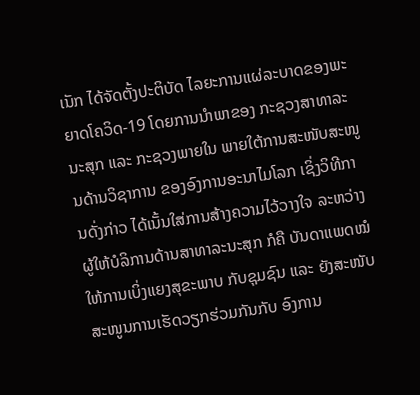ເນັກ ໄດ້ຈັດຕັ້ງປະຕິບັດ ໄລຍະການແຜ່ລະບາດຂອງພະຍາດໂຄວິດ-19 ໂດຍການນຳພາຂອງ ກະຊວງສາທາລະນະສຸກ ແລະ ກະຊວງພາຍໃນ ພາຍໃຕ້ການສະໜັບສະໜູນດ້ານວິຊາການ ຂອງອົງການອະນາໄມໂລກ ເຊິ່ງວິທີການດັ່ງກ່າວ ໄດ້ເນັ້ນໃສ່ການສ້າງຄວາມໄວ້ວາງໃຈ ລະຫວ່າງ ຜູ້ໃຫ້ບໍລິການດ້ານສາທາລະນະສຸກ ກໍຄື ບັນດາແພດໝໍ ໃຫ້ການເບິ່ງແຍງສຸຂະພາບ ກັບຊຸມຊົນ ແລະ ຍັງສະໜັບສະໜູນການເຮັດວຽກຮ່ວມກັນກັບ ອົງການ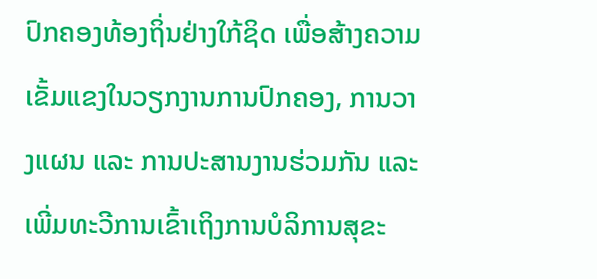ປົກຄອງທ້ອງຖິ່ນຢ່າງໃກ້ຊິດ ເພື່ອສ້າງຄວາມເຂັ້ມແຂງໃນວຽກງານການປົກຄອງ, ການວາງແຜນ ແລະ ການປະສານງານຮ່ວມກັນ ແລະ ເພີ່ມທະວີການເຂົ້າເຖິງການບໍລິການສຸຂະ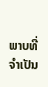ພາບທີ່ຈຳເປັນ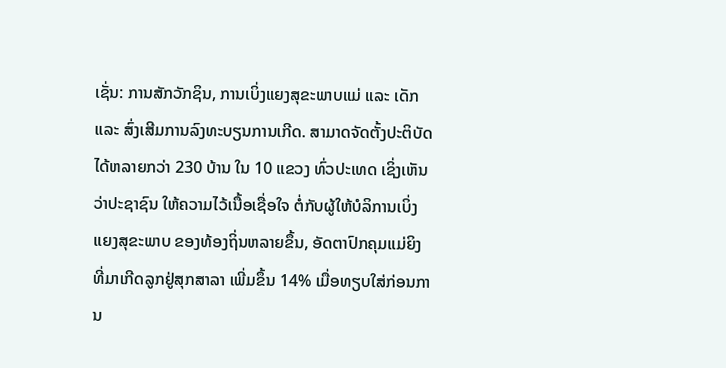ເຊັ່ນ: ການສັກວັກຊິນ, ການເບິ່ງແຍງສຸຂະພາບແມ່ ແລະ ເດັກ ແລະ ສົ່ງເສີມການລົງທະບຽນການເກີດ. ສາມາດຈັດຕັ້ງປະຕິບັດ ໄດ້ຫລາຍກວ່າ 230 ບ້ານ ໃນ 10 ແຂວງ ທົ່ວປະເທດ ເຊິ່ງເຫັນວ່າປະຊາຊົນ ໃຫ້ຄວາມໄວ້ເນື້ອເຊື່ອໃຈ ຕໍ່ກັບຜູ້ໃຫ້ບໍລິການເບິ່ງແຍງສຸຂະພາບ ຂອງທ້ອງຖິ່ນຫລາຍຂຶ້ນ, ອັດຕາປົກຄຸມແມ່ຍິງທີ່ມາເກີດລູກຢູ່ສຸກສາລາ ເພີ່ມຂຶ້ນ 14% ເມື່ອທຽບໃສ່ກ່ອນການ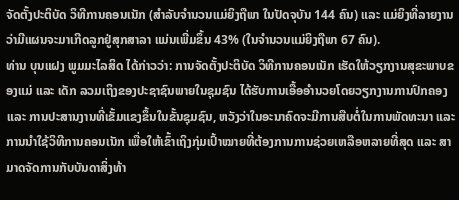ຈັດຕັ້ງປະຕິບັດ ວິທີການຄອນເນັກ (ສຳລັບຈໍານວນແມ່ຍິງຖືພາ ໃນປັດຈຸບັນ 144 ຄົນ) ແລະ ແມ່ຍິງທີ່ລາຍງານວ່າມີແຜນຈະມາເກີດລູກຢູ່ສຸກສາລາ ແມ່ນເພີ່ມຂຶ້ນ 43% (ໃນຈໍານວນແມ່ຍິງຖືພາ 67 ຄົນ).
ທ່ານ ບຸນແຝງ ພູມມະໄລສິດ ໄດ້ກ່າວວ່າ: ການຈັດຕັ້ງປະຕິບັດ ວິທີການຄອນເນັກ ເຮັດໃຫ້ວຽກງານສຸຂະພາບຂອງແມ່ ແລະ ເດັກ ລວມເຖິງຂອງປະຊາຊົນພາຍໃນຊຸມຊົນ ໄດ້ຮັບການເອື້ອອຳນວຍໂດຍວຽກງານການປົກຄອງ ແລະ ການປະສານງານທີ່ເຂັ້ມແຂງຂຶ້ນໃນຂັ້ນຊຸມຊົນ, ຫວັງວ່າໃນອະນາຄົດຈະມີການສືບຕໍ່ໃນການພັດທະນາ ແລະ ການນໍາໃຊ້ວິທີການຄອນເນັກ ເພື່ອໃຫ້ເຂົ້າເຖິງກຸ່ມເປົ້າໝາຍທີ່ຕ້ອງການການຊ່ວຍເຫລືອຫລາຍທີ່ສຸດ ແລະ ສາມາດຈັດການກັບບັນດາສິ່ງທ້າ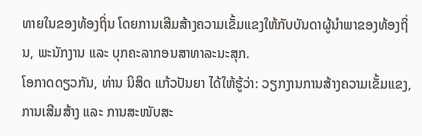ທາຍໃນຂອງທ້ອງຖິ່ນ ໂດຍການເສີມສ້າງຄວາມເຂັ້ມແຂງໃຫ້ກັບບັນດາຜູ້ນໍາພາຂອງທ້ອງຖິ່ນ, ພະນັກງານ ແລະ ບຸກຄະລາກອນສາທາລະນະສຸກ.
ໂອກາດດຽວກັນ, ທ່ານ ນິສິດ ແກ້ວປັນຍາ ໄດ້ໃຫ້ຮູ້ວ່າ: ວຽກງານການສ້າງຄວາມເຂັ້ມແຂງ, ການເສີມສ້າງ ແລະ ການສະໜັບສະ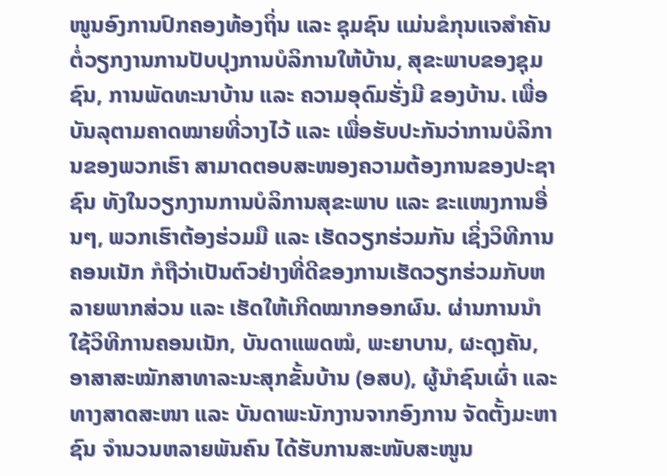ໜູນອົງການປົກຄອງທ້ອງຖິ່ນ ແລະ ຊຸມຊົນ ແມ່ນຂໍກຸນແຈສໍາຄັນຕໍ່ວຽກງານການປັບປຸງການບໍລິການໃຫ້ບ້ານ, ສຸຂະພາບຂອງຊຸມຊົນ, ການພັດທະນາບ້ານ ແລະ ຄວາມອຸດົມຮັ່ງມີ ຂອງບ້ານ. ເພື່ອບັນລຸຕາມຄາດໝາຍທີ່ວາງໄວ້ ແລະ ເພື່ອຮັບປະກັນວ່າການບໍລິການຂອງພວກເຮົາ ສາມາດຕອບສະໜອງຄວາມຕ້ອງການຂອງປະຊາຊົນ ທັງໃນວຽກງານການບໍລິການສຸຂະພາບ ແລະ ຂະແໜງການອື່ນໆ, ພວກເຮົາຕ້ອງຮ່ວມມື ແລະ ເຮັດວຽກຮ່ວມກັນ ເຊິ່ງວິທີການຄອນເນັກ ກໍຖືວ່າເປັນຕົວຢ່າງທີ່ດີຂອງການເຮັດວຽກຮ່ວມກັບຫລາຍພາກສ່ວນ ແລະ ເຮັດໃຫ້ເກີດໝາກອອກຜົນ. ຜ່ານການນໍາໃຊ້ວິທີການຄອນເນັກ, ບັນດາແພດໝໍ, ພະຍາບານ, ຜະດຸງຄັນ, ອາສາສະໝັກສາທາລະນະສຸກຂັ້ນບ້ານ (ອສບ), ຜູ້ນໍາຊົນເຜົ່າ ແລະ ທາງສາດສະໜາ ແລະ ບັນດາພະນັກງານຈາກອົງການ ຈັດຕັ້ງມະຫາຊົນ ຈໍານວນຫລາຍພັນຄົນ ໄດ້ຮັບການສະໜັບສະໜູນ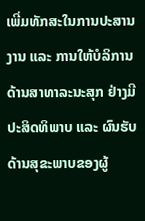ເພີ່ມທັກສະໃນການປະສານງານ ແລະ ການໃຫ້ບໍລິການດ້ານສາທາລະນະສຸກ ຢ່າງມີປະສິດທິພາບ ແລະ ຜົນຮັບດ້ານສຸຂະພາບຂອງຜູ້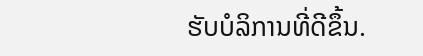ຮັບບໍລິການທີ່ດີຂຶ້ນ.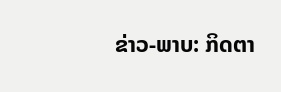ຂ່າວ-ພາບ: ກິດຕາ